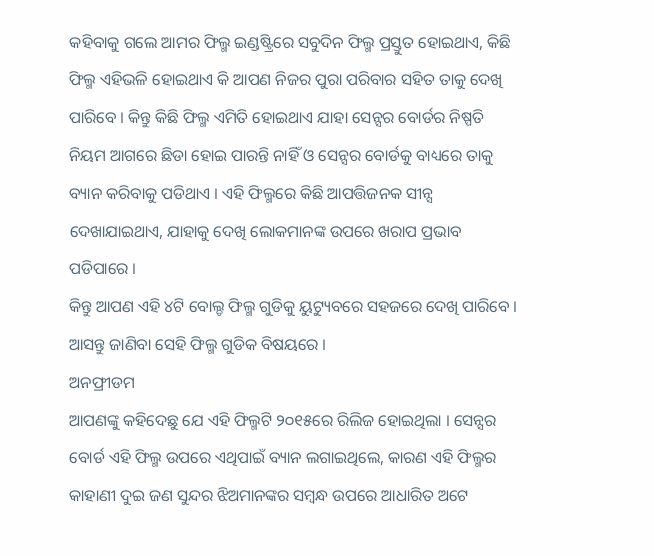କହିବାକୁ ଗଲେ ଆମର ଫିଲ୍ମ ଇଣ୍ଡଷ୍ଟ୍ରିରେ ସବୁଦିନ ଫିଲ୍ମ ପ୍ରସ୍ତୁତ ହୋଇଥାଏ, କିଛି ଫିଲ୍ମ ଏହିଭଳି ହୋଇଥାଏ କି ଆପଣ ନିଜର ପୁରା ପରିବାର ସହିତ ତାକୁ ଦେଖି ପାରିବେ । କିନ୍ତୁ କିଛି ଫିଲ୍ମ ଏମିତି ହୋଇଥାଏ ଯାହା ସେନ୍ସର ବୋର୍ଡର ନିଷ୍ପତି ନିୟମ ଆଗରେ ଛିଡା ହୋଇ ପାରନ୍ତି ନାହିଁ ଓ ସେନ୍ସର ବୋର୍ଡକୁ ବାଧ୍ୟରେ ତାକୁ ବ୍ୟାନ କରିବାକୁ ପଡିଥାଏ । ଏହି ଫିଲ୍ମରେ କିଛି ଆପତ୍ତିଜନକ ସୀନ୍ସ ଦେଖାଯାଇଥାଏ, ଯାହାକୁ ଦେଖି ଲୋକମାନଙ୍କ ଉପରେ ଖରାପ ପ୍ରଭାବ ପଡିପାରେ ।
କିନ୍ତୁ ଆପଣ ଏହି ୪ଟି ବୋଲ୍ଡ ଫିଲ୍ମ ଗୁଡିକୁ ୟୁଟ୍ୟୁବରେ ସହଜରେ ଦେଖି ପାରିବେ । ଆସନ୍ତୁ ଜାଣିବା ସେହି ଫିଲ୍ମ ଗୁଡିକ ବିଷୟରେ ।
ଅନଫ୍ରୀଡମ
ଆପଣଙ୍କୁ କହିଦେଛୁ ଯେ ଏହି ଫିଲ୍ମଟି ୨୦୧୫ରେ ରିଲିଜ ହୋଇଥିଲା । ସେନ୍ସର ବୋର୍ଡ ଏହି ଫିଲ୍ମ ଉପରେ ଏଥିପାଇଁ ବ୍ୟାନ ଲଗାଇଥିଲେ, କାରଣ ଏହି ଫିଲ୍ମର କାହାଣୀ ଦୁଇ ଜଣ ସୁନ୍ଦର ଝିଅମାନଙ୍କର ସମ୍ବନ୍ଧ ଉପରେ ଆଧାରିତ ଅଟେ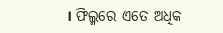। ଫିଲ୍ମରେ ଏତେ ଅଧିକ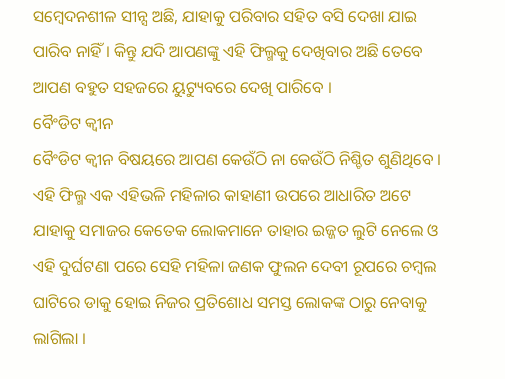ସମ୍ବେଦନଶୀଳ ସୀନ୍ସ ଅଛି, ଯାହାକୁ ପରିବାର ସହିତ ବସି ଦେଖା ଯାଇ ପାରିବ ନାହିଁ । କିନ୍ତୁ ଯଦି ଆପଣଙ୍କୁ ଏହି ଫିଲ୍ମକୁ ଦେଖିବାର ଅଛି ତେବେ ଆପଣ ବହୁତ ସହଜରେ ୟୁଟ୍ୟୁବରେ ଦେଖି ପାରିବେ ।
ବୈଂଡିଟ କ୍ୱୀନ
ବୈଂଡିଟ କ୍ୱୀନ ବିଷୟରେ ଆପଣ କେଉଁଠି ନା କେଉଁଠି ନିଶ୍ଚିତ ଶୁଣିଥିବେ । ଏହି ଫିଲ୍ମ ଏକ ଏହିଭଳି ମହିଳାର କାହାଣୀ ଉପରେ ଆଧାରିତ ଅଟେ ଯାହାକୁ ସମାଜର କେତେକ ଲୋକମାନେ ତାହାର ଇଜ୍ଜତ ଲୁଟି ନେଲେ ଓ ଏହି ଦୁର୍ଘଟଣା ପରେ ସେହି ମହିଳା ଜଣକ ଫୁଲନ ଦେବୀ ରୂପରେ ଚମ୍ବଲ ଘାଟିରେ ଡାକୁ ହୋଇ ନିଜର ପ୍ରତିଶୋଧ ସମସ୍ତ ଲୋକଙ୍କ ଠାରୁ ନେବାକୁ ଲାଗିଲା ।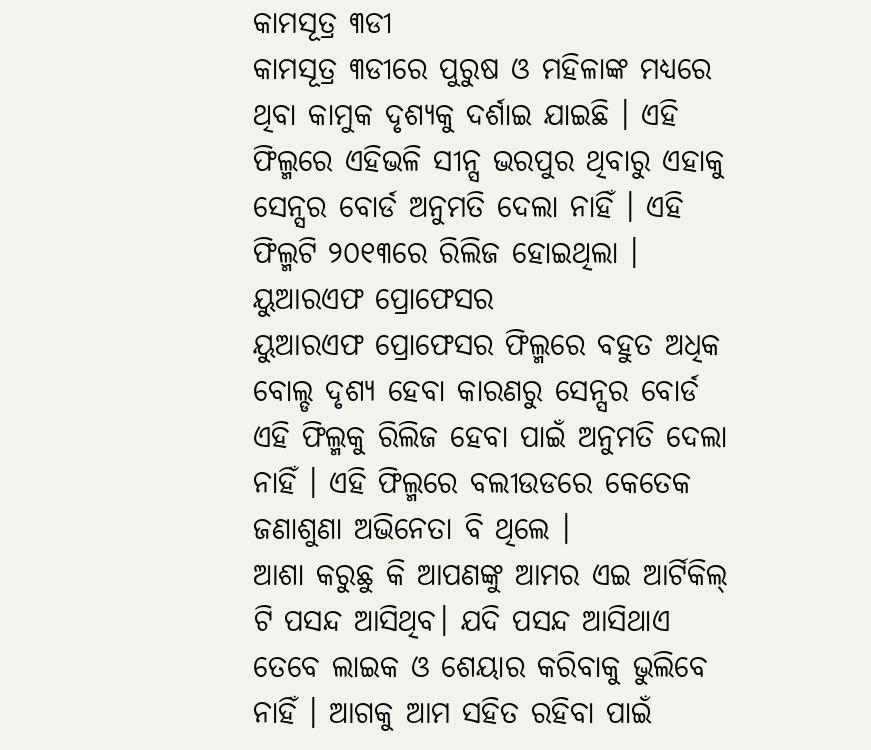କାମସୂତ୍ର ୩ଡୀ
କାମସୂତ୍ର ୩ଡୀରେ ପୁରୁଷ ଓ ମହିଳାଙ୍କ ମଧ୍ୟରେ ଥିବା କାମୁକ ଦୃଶ୍ୟକୁ ଦର୍ଶାଇ ଯାଇଛି । ଏହି ଫିଲ୍ମରେ ଏହିଭଳି ସୀନ୍ସ ଭରପୁର ଥିବାରୁ ଏହାକୁ ସେନ୍ସର ବୋର୍ଡ ଅନୁମତି ଦେଲା ନାହିଁ । ଏହି ଫିଲ୍ମଟି ୨୦୧୩ରେ ରିଲିଜ ହୋଇଥିଲା ।
ୟୁଆରଏଫ ପ୍ରୋଫେସର
ୟୁଆରଏଫ ପ୍ରୋଫେସର ଫିଲ୍ମରେ ବହୁତ ଅଧିକ ବୋଲ୍ଡ ଦୃଶ୍ୟ ହେବା କାରଣରୁ ସେନ୍ସର ବୋର୍ଡ ଏହି ଫିଲ୍ମକୁ ରିଲିଜ ହେବା ପାଇଁ ଅନୁମତି ଦେଲା ନାହିଁ । ଏହି ଫିଲ୍ମରେ ବଲୀଉଡରେ କେତେକ ଜଣାଶୁଣା ଅଭିନେତା ବି ଥିଲେ ।
ଆଶା କରୁଛୁ କି ଆପଣଙ୍କୁ ଆମର ଏଇ ଆର୍ଟିକିଲ୍ ଟି ପସନ୍ଦ ଆସିଥିବ। ଯଦି ପସନ୍ଦ ଆସିଥାଏ ତେବେ ଲାଇକ ଓ ଶେୟାର କରିବାକୁ ଭୁଲିବେ ନାହିଁ । ଆଗକୁ ଆମ ସହିତ ରହିବା ପାଇଁ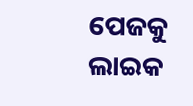ପେଜକୁ ଲାଇକ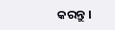କରନ୍ତୁ ।